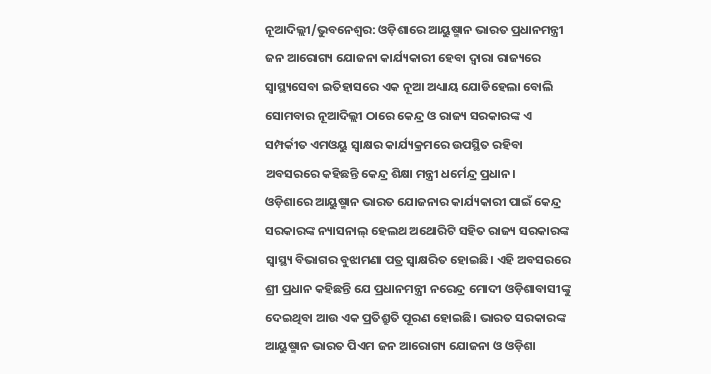ନୂଆଦିଲ୍ଲୀ/ଭୁବନେଶ୍ୱର: ଓଡ଼ିଶାରେ ଆୟୁଷ୍ମାନ ଭାରତ ପ୍ରଧାନମନ୍ତ୍ରୀ ଜନ ଆରୋଗ୍ୟ ଯୋଜନା କାର୍ଯ୍ୟକାରୀ ହେବା ଦ୍ୱାରା ରାଜ୍ୟରେ ସ୍ୱାସ୍ଥ୍ୟସେବା ଇତିହାସରେ ଏକ ନୂଆ ଅଧ୍ୟାୟ ଯୋଡିହେଲା ବୋଲି ସୋମବାର ନୂଆଦିଲ୍ଲୀ ଠାରେ କେନ୍ଦ୍ର ଓ ରାଜ୍ୟ ସରକାରଙ୍କ ଏ ସମ୍ପର୍କୀତ ଏମଓୟୁ ସ୍ୱାକ୍ଷର କାର୍ଯ୍ୟକ୍ରମରେ ଉପସ୍ଥିତ ରହିବା ଅବସରରେ କହିଛନ୍ତି କେନ୍ଦ୍ର ଶିକ୍ଷା ମନ୍ତ୍ରୀ ଧର୍ମେନ୍ଦ୍ର ପ୍ରଧାନ।
ଓଡ଼ିଶାରେ ଆୟୁଷ୍ମାନ ଭାରତ ଯୋଜନାର କାର୍ଯ୍ୟକାରୀ ପାଇଁ କେନ୍ଦ୍ର ସରକାରଙ୍କ ନ୍ୟାସନାଲ୍ ହେଲଥ ଅଥୋରିଟି ସହିତ ରାଜ୍ୟ ସରକାରଙ୍କ ସ୍ୱାସ୍ଥ୍ୟ ବିଭାଗର ବୁଝାମଣା ପତ୍ର ସ୍ୱାକ୍ଷରିତ ହୋଇଛି। ଏହି ଅବସରରେ ଶ୍ରୀ ପ୍ରଧାନ କହିଛନ୍ତି ଯେ ପ୍ରଧାନମନ୍ତ୍ରୀ ନରେନ୍ଦ୍ର ମୋଦୀ ଓଡ଼ିଶାବାସୀଙ୍କୁ ଦେଇଥିବା ଆଉ ଏକ ପ୍ରତିଶ୍ରୁତି ପୂରଣ ହୋଇଛି। ଭାରତ ସରକାରଙ୍କ ଆୟୁଷ୍ମାନ ଭାରତ ପିଏମ ଜନ ଆରୋଗ୍ୟ ଯୋଜନା ଓ ଓଡ଼ିଶା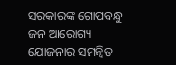ସରକାରଙ୍କ ଗୋପବନ୍ଧୁ ଜନ ଆରୋଗ୍ୟ ଯୋଜନାର ସମନ୍ୱିତ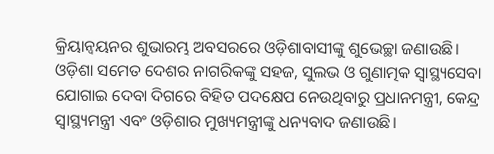କ୍ରିୟାନ୍ୱୟନର ଶୁଭାରମ୍ଭ ଅବସରରେ ଓଡ଼ିଶାବାସୀଙ୍କୁ ଶୁଭେଚ୍ଛା ଜଣାଉଛି।
ଓଡ଼ିଶା ସମେତ ଦେଶର ନାଗରିକଙ୍କୁ ସହଜ, ସୁଲଭ ଓ ଗୁଣାତ୍ମକ ସ୍ୱାସ୍ଥ୍ୟସେବା ଯୋଗାଇ ଦେବା ଦିଗରେ ବିହିତ ପଦକ୍ଷେପ ନେଉଥିବାରୁ ପ୍ରଧାନମନ୍ତ୍ରୀ, କେନ୍ଦ୍ର ସ୍ୱାସ୍ଥ୍ୟମନ୍ତ୍ରୀ ଏବଂ ଓଡ଼ିଶାର ମୁଖ୍ୟମନ୍ତ୍ରୀଙ୍କୁ ଧନ୍ୟବାଦ ଜଣାଉଛି।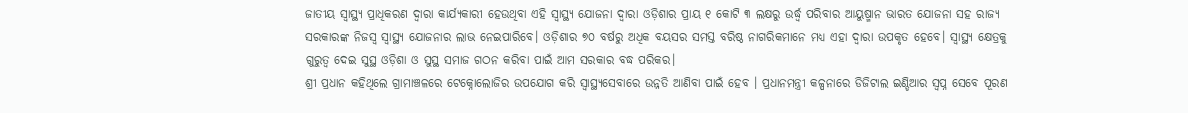ଜାତୀୟ ସ୍ୱାସ୍ଥ୍ୟ ପ୍ରାଧିକରଣ ଦ୍ୱାରା କାର୍ଯ୍ୟକାରୀ ହେଉଥିବା ଏହି ସ୍ୱାସ୍ଥ୍ୟ ଯୋଜନା ଦ୍ୱାରା ଓଡ଼ିଶାର ପ୍ରାୟ ୧ କୋଟି ୩ ଲକ୍ଷରୁ ଉର୍ଦ୍ଧ୍ୱ ପରିବାର ଆୟୁଷ୍ମାନ ଭାରତ ଯୋଜନା ସହ ରାଜ୍ୟ ସରକାରଙ୍କ ନିଜସ୍ୱ ସ୍ୱାସ୍ଥ୍ୟ ଯୋଜନାର ଲାଭ ନେଇପାରିବେ। ଓଡ଼ିଶାର ୭୦ ବର୍ଷରୁ ଅଧିକ ବୟସର ସମସ୍ତ ବରିଷ୍ଠ ନାଗରିକମାନେ ମଧ୍ୟ ଏହା ଦ୍ୱାରା ଉପକୃତ ହେବେ। ସ୍ୱାସ୍ଥ୍ୟ କ୍ଷେତ୍ରକୁ ଗୁରୁତ୍ୱ ଦେଇ ସୁସ୍ଥ ଓଡ଼ିଶା ଓ ସୁସ୍ଥ ସମାଜ ଗଠନ କରିବା ପାଇଁ ଆମ ସରକାର ବଦ୍ଧ ପରିକର।
ଶ୍ରୀ ପ୍ରଧାନ କହିଥିଲେ ଗ୍ରାମାଞ୍ଚଳରେ ଟେକ୍ନୋଲୋଜିର ଉପଯୋଗ କରି ସ୍ୱାସ୍ଥ୍ୟସେବାରେ ଉନ୍ନତି ଆଣିବା ପାଇଁ ହେବ । ପ୍ରଧାନମନ୍ତ୍ରୀ କଳ୍ପନାରେ ଡିଜିଟାଲ ଇଣ୍ଡିଆର ସ୍ୱପ୍ନ ସେବେ ପୂରଣ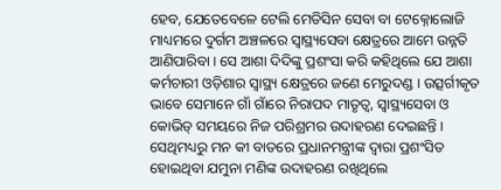ହେବ, ଯେତେବେଳେ ଟେଲି ମେଡିସିନ ସେବା ବା ଟେକ୍ନୋଲୋଜି ମାଧ୍ୟମରେ ଦୁର୍ଗମ ଅଞ୍ଚଳରେ ସ୍ୱାସ୍ଥ୍ୟସେବା କ୍ଷେତ୍ରରେ ଆମେ ଉନ୍ନତି ଆଣିପାରିବା । ସେ ଆଶା ଦିଦିଙ୍କୁ ପ୍ରଶଂସା କରି କହିଥିଲେ ଯେ ଆଶା କର୍ମଚାରୀ ଓଡ଼ିଶାର ସ୍ୱାସ୍ଥ୍ୟ କ୍ଷେତ୍ରରେ ଜଣେ ମେରୁଦଣ୍ଡ । ଉତ୍ସର୍ଗୀକୃତ ଭାବେ ସେମାନେ ଗାଁ ଗାଁରେ ନିରାପଦ ମାତୃତ୍ୱ, ସ୍ୱାସ୍ଥ୍ୟସେବା ଓ କୋଭିଡ୍ ସମୟରେ ନିଜ ପରିଶ୍ରମର ଉଦାହରଣ ଦେଇଛନ୍ତି । ସେଥିମଧ୍ୟରୁ ମନ କୀ ବାତରେ ପ୍ରଧାନମନ୍ତ୍ରୀଙ୍କ ଦ୍ୱାରା ପ୍ରଶଂସିତ ହୋଇଥିବା ଯମୁନା ମଣିଙ୍କ ଉଦାହରଣ ରଖିଥିଲେ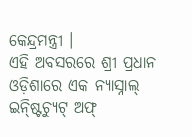କେନ୍ଦ୍ରମନ୍ତ୍ରୀ ।
ଏହି ଅବସରରେ ଶ୍ରୀ ପ୍ରଧାନ ଓଡ଼ିଶାରେ ଏକ ନ୍ୟାସ୍ନାଲ୍ ଇନ୍ଷ୍ଟିଚ୍ୟୁଟ୍ ଅଫ୍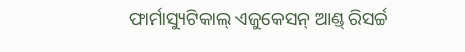ଫାର୍ମାସ୍ୟୁଟିକାଲ୍ ଏଜୁକେସନ୍ ଆଣ୍ଡ୍ ରିସର୍ଚ୍ଚ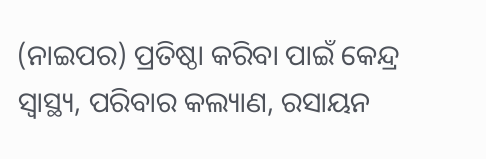(ନାଇପର) ପ୍ରତିଷ୍ଠା କରିବା ପାଇଁ କେନ୍ଦ୍ର ସ୍ୱାସ୍ଥ୍ୟ, ପରିବାର କଲ୍ୟାଣ, ରସାୟନ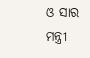ଓ ସାର ମନ୍ତ୍ରୀ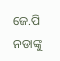ଜେ.ପି ନଡାଙ୍କୁ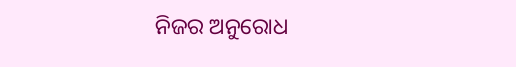ନିଜର ଅନୁରୋଧ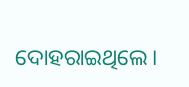ଦୋହରାଇଥିଲେ।